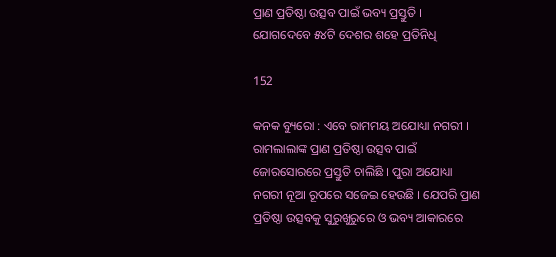ପ୍ରାଣ ପ୍ରତିଷ୍ଠା ଉତ୍ସବ ପାଇଁ ଭବ୍ୟ ପ୍ରସ୍ତୁତି । ଯୋଗଦେବେ ୫୪ଟି ଦେଶର ଶହେ ପ୍ରତିନିଧି

152

କନକ ବ୍ୟୁରୋ : ଏବେ ରାମମୟ ଅଯୋଧ୍ୟା ନଗରୀ । ରାମଲାଲାଙ୍କ ପ୍ରାଣ ପ୍ରତିଷ୍ଠା ଉତ୍ସବ ପାଇଁ ଜୋରସୋରରେ ପ୍ରସ୍ତୁତି ଚାଲିଛି । ପୁରା ଅଯୋଧ୍ୟା ନଗରୀ ନୂଆ ରୂପରେ ସଜେଇ ହେଉଛି । ଯେପରି ପ୍ରାଣ ପ୍ରତିଷ୍ଠା ଉତ୍ସବକୁ ସୁରୁଖୁରୁରେ ଓ ଭବ୍ୟ ଆକାରରେ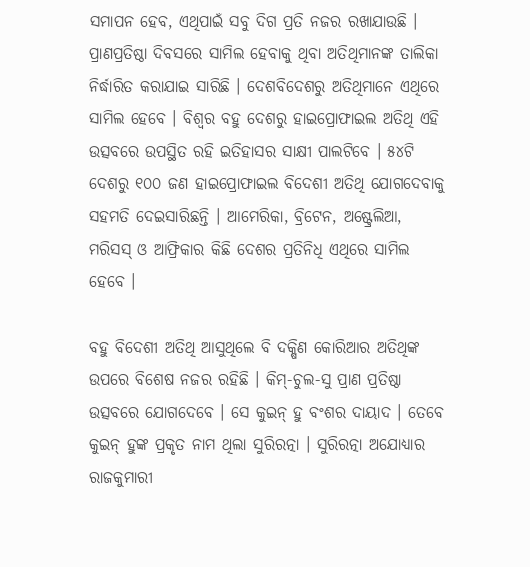ସମାପନ ହେବ, ଏଥିପାଇଁ ସବୁ ଦିଗ ପ୍ରତି ନଜର ରଖାଯାଉଛି । ପ୍ରାଣପ୍ରତିଷ୍ଠା ଦିବସରେ ସାମିଲ ହେବାକୁ ଥିବା ଅତିଥିମାନଙ୍କ ତାଲିକା ନିର୍ଦ୍ଧାରିତ କରାଯାଇ ସାରିଛି । ଦେଶବିଦେଶରୁ ଅତିଥିମାନେ ଏଥିରେ ସାମିଲ ହେବେ । ବିଶ୍ୱର ବହୁ ଦେଶରୁ ହାଇପ୍ରୋଫାଇଲ ଅତିଥି ଏହି ଉତ୍ସବରେ ଉପସ୍ଥିତ ରହି ଇତିହାସର ସାକ୍ଷୀ ପାଲଟିବେ । ୫୪ଟି ଦେଶରୁ ୧୦୦ ଜଣ ହାଇପ୍ରୋଫାଇଲ ବିଦେଶୀ ଅତିଥି ଯୋଗଦେବାକୁ ସହମତି ଦେଇସାରିଛନ୍ତି । ଆମେରିକା, ବ୍ରିଟେନ, ଅଷ୍ଟ୍ରେଲିଆ, ମରିସସ୍ ଓ ଆଫ୍ରିକାର କିଛି ଦେଶର ପ୍ରତିନିଧି ଏଥିରେ ସାମିଲ ହେବେ ।

ବହୁ ବିଦେଶୀ ଅତିଥି ଆସୁଥିଲେ ବି ଦକ୍ଷିଣ କୋରିଆର ଅତିଥିଙ୍କ ଉପରେ ବିଶେଷ ନଜର ରହିଛି । କିମ୍-ଚୁଲ-ସୁ ପ୍ରାଣ ପ୍ରତିଷ୍ଠା ଉତ୍ସବରେ ଯୋଗଦେବେ । ସେ କୁଇନ୍ ହୁ ବଂଶର ଦାୟାଦ । ତେବେ କୁଇନ୍ ହୁଙ୍କ ପ୍ରକୃତ ନାମ ଥିଲା ସୁରିରତ୍ନା । ସୁରିରତ୍ନା ଅଯୋଧ୍ୟାର ରାଜକୁମାରୀ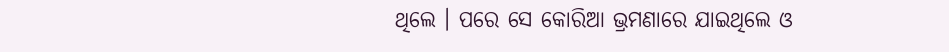ଥିଲେ । ପରେ ସେ କୋରିଆ ଭ୍ରମଣାରେ ଯାଇଥିଲେ ଓ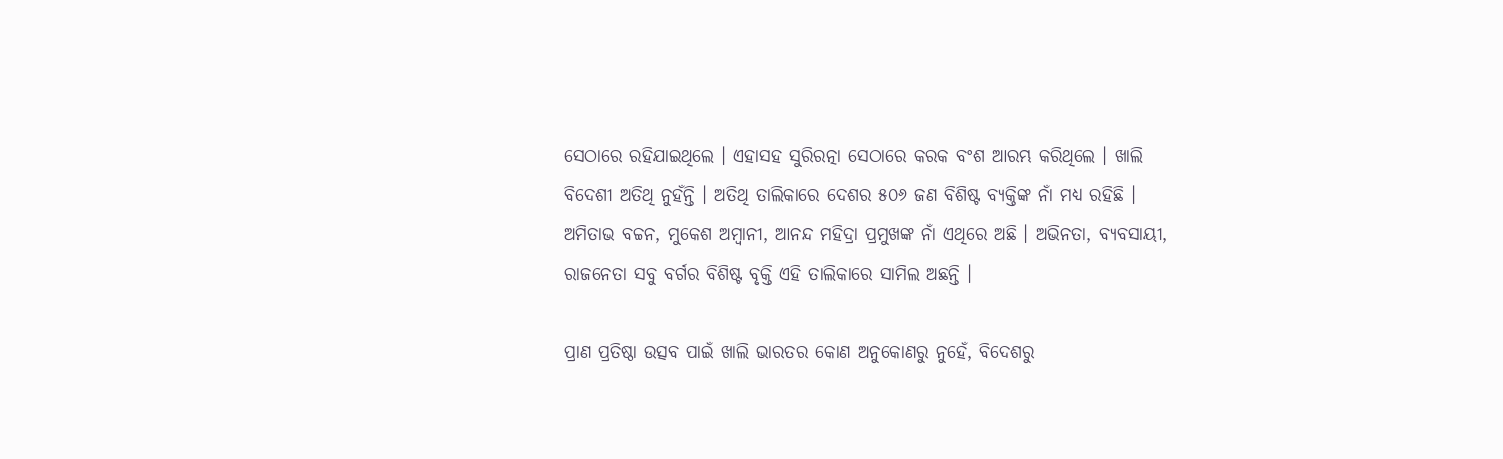ସେଠାରେ ରହିଯାଇଥିଲେ । ଏହାସହ ସୁରିରତ୍ନା ସେଠାରେ କରକ ବଂଶ ଆରମ୍ଭ କରିଥିଲେ । ଖାଲି ବିଦେଶୀ ଅତିଥି ନୁହଁନ୍ତି । ଅତିଥି ତାଲିକାରେ ଦେଶର ୫୦୬ ଜଣ ବିଶିଷ୍ଟ ବ୍ୟକ୍ତିଙ୍କ ନାଁ ମଧ୍ୟ ରହିଛି । ଅମିତାଭ ବଚ୍ଚନ, ମୁକେଶ ଅମ୍ବାନୀ, ଆନନ୍ଦ ମହିଦ୍ରା ପ୍ରମୁଖଙ୍କ ନାଁ ଏଥିରେ ଅଛି । ଅଭିନତା, ବ୍ୟବସାୟୀ, ରାଜନେତା ସବୁ ବର୍ଗର ବିଶିଷ୍ଟ ବୃକ୍ତି ଏହି ତାଲିକାରେ ସାମିଲ ଅଛନ୍ତି ।

ପ୍ରାଣ ପ୍ରତିଷ୍ଠା ଉତ୍ସବ ପାଇଁ ଖାଲି ଭାରତର କୋଣ ଅନୁକୋଣରୁ ନୁହେଁ, ବିଦେଶରୁ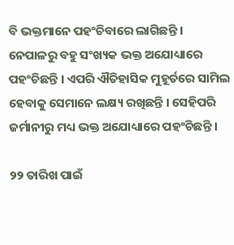ବି ଭକ୍ତମାନେ ପହଂଚିବାରେ ଲାଗିଛନ୍ତି । ନେପାଳରୁ ବହୁ ସଂଖ୍ୟକ ଭକ୍ତ ଅଯୋଧ୍ୟାରେ ପହଂଚିଛନ୍ତି । ଏପରି ଐତିହାସିକ ମୁହୂର୍ତରେ ସାମିଲ ହେବାକୁ ସେମାନେ ଲକ୍ଷ୍ୟ ରଖିଛନ୍ତି । ସେହିପରି ଜର୍ମାନୀରୁ ମଧ୍ୟ ଭକ୍ତ ଅଯୋଧ୍ୟାରେ ପହଂଚିଛନ୍ତି ।

୨୨ ତାରିଖ ପାଇଁ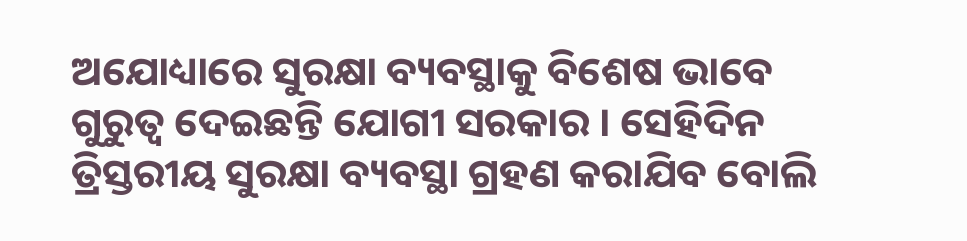ଅଯୋଧ୍ୟାରେ ସୁରକ୍ଷା ବ୍ୟବସ୍ଥାକୁ ବିଶେଷ ଭାବେ ଗୁରୁତ୍ୱ ଦେଇଛନ୍ତି ଯୋଗୀ ସରକାର । ସେହିଦିନ ତ୍ରିସ୍ତରୀୟ ସୁରକ୍ଷା ବ୍ୟବସ୍ଥା ଗ୍ରହଣ କରାଯିବ ବୋଲି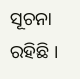ସୂଚନା ରହିଛି ।